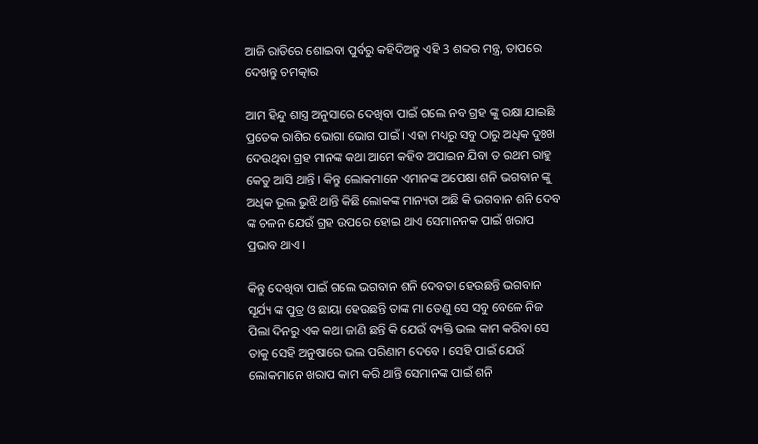ଆଜି ରାତିରେ ଶୋଇବା ପୁର୍ବରୁ କହିଦିଅନ୍ତୁ ଏହି 3 ଶବ୍ଦର ମନ୍ତ୍ର, ତାପରେ ଦେଖନ୍ତୁ ଚମତ୍କାର

ଆମ ହିନ୍ଦୁ ଶାସ୍ତ୍ର ଅନୁସାରେ ଦେଖିବା ପାଇଁ ଗଲେ ନବ ଗ୍ରହ ଙ୍କୁ ରକ୍ଷା ଯାଇଛି ପ୍ରତେକ ରାଶିର ଭୋଗା ଭୋଗ ପାଇଁ । ଏହା ମଧ୍ୟରୁ ସବୁ ଠାରୁ ଅଧିକ ଦୁଃଖ ଦେଉଥିବା ଗ୍ରହ ମାନଙ୍କ କଥା ଆମେ କହିବ ଅପାଇନ ଯିବା ତ ରଥମ ରାହୁ କେତୁ ଆସି ଥାନ୍ତି । କିନ୍ତୁ ଲୋକମାନେ ଏମାନଙ୍କ ଅପେକ୍ଷା ଶନି ଭଗବାନ ଙ୍କୁ ଅଧିକ ଭୂଲ ଭୁଝି ଥାନ୍ତି କିଛି ଲୋକଙ୍କ ମାନ୍ୟତା ଅଛି କି ଭଗବାନ ଶନି ଦେବ ଙ୍କ ଚଳନ ଯେଉଁ ଗ୍ରହ ଉପରେ ହୋଇ ଥାଏ ସେମାନନକ ପାଇଁ ଖରାପ ପ୍ରଭାବ ଥାଏ ।

କିନ୍ତୁ ଦେଖିବା ପାଇଁ ଗଲେ ଭଗବାନ ଶନି ଦେବତା ହେଉଛନ୍ତି ଭଗବାନ ସୂର୍ଯ୍ୟ ଙ୍କ ପୁତ୍ର ଓ ଛାୟା ହେଉଛନ୍ତି ତାଙ୍କ ମା ତେଣୁ ସେ ସବୁ ବେଳେ ନିଜ ପିଲା ଦିନରୁ ଏକ କଥା ଜାଣି ଛନ୍ତି କି ଯେଉଁ ବ୍ୟକ୍ତି ଭଲ କାମ କରିବା ସେ ତାକୁ ସେହି ଅନୁଷାରେ ଭଲ ପରିଣାମ ଦେବେ । ସେହି ପାଇଁ ଯେଉଁ ଲୋକମାନେ ଖରାପ କାମ କରି ଥାନ୍ତି ସେମାନଙ୍କ ପାଇଁ ଶନି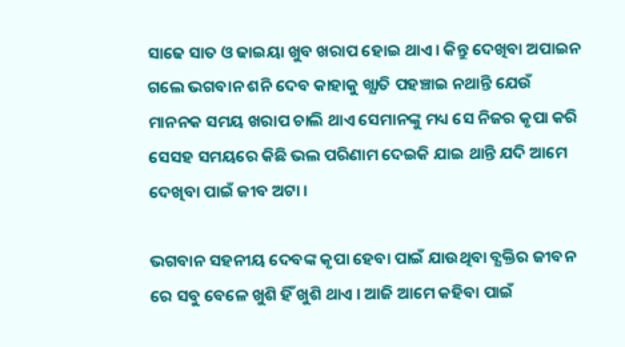ସାଢେ ସାତ ଓ ଢାଇୟା ଖୁବ ଖରାପ ହୋଇ ଥାଏ । କିନ୍ତୁ ଦେଖିବା ଅପାଇନ ଗଲେ ଭଗବାନ ଶନି ଦେବ କାହାକୁ ଖ୍ଯାତି ପହଞ୍ଚାଇ ନଥାନ୍ତି ଯେଉଁ ମାନନକ ସମୟ ଖରାପ ଚାଲି ଥାଏ ସେମାନଙ୍କୁ ମଧ୍ୟ ସେ ନିଜର କୃପା କରି ସେସହ ସମୟରେ କିଛି ଭଲ ପରିଣାମ ଦେଇକି ଯାଇ ଥାନ୍ତି ଯଦି ଆମେ ଦେଖିବା ପାଇଁ ଜୀବ ଅଟା ।

ଭଗବାନ ସହନୀୟ ଦେବଙ୍କ କୃପା ହେବା ପାଇଁ ଯାଉଥିବା ବ୍ଯକ୍ତିର ଜୀବନ ରେ ସବୁ ବେଳେ ଖୁଶି ହିଁ ଖୁଶି ଥାଏ । ଆଜି ଆମେ କହିବା ପାଇଁ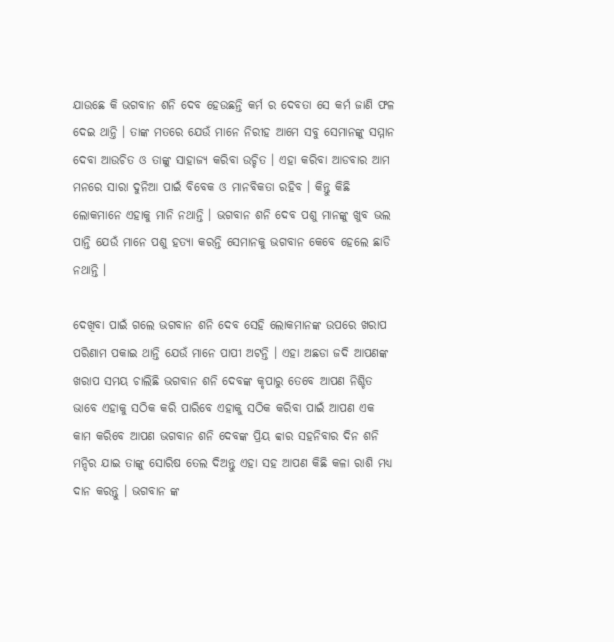ଯାଉଛେ କି ଭଗବାନ ଶନି ଦେବ ହେଉଛନ୍ତି କର୍ମ ର ଦେବତା ସେ କର୍ମ ଜାଣି ଫଳ ଦେଇ ଥାନ୍ତି । ତାଙ୍କ ମତରେ ଯେଉଁ ମାନେ ନିରୀହ ଆମେ ସବୁ ସେମାନଙ୍କୁ ସମ୍ମାନ ଦେବା ଆଉଚିତ ଓ ତାଙ୍କୁ ସାହାଜ୍ଯ କରିବା ଉଚ୍ଚିତ । ଏହା କରିବା ଆଡବାର ଆମ ମନରେ ସାରା ଦୁନିଆ ପାଇଁ ବିବେକ ଓ ମାନବିକତା ରହିବ । କିନ୍ତୁ କିଛି ଲୋକମାନେ ଏହାକୁ ମାନି ନଥାନ୍ତି । ଭଗବାନ ଶନି ଦେବ ପଶୁ ମାନଙ୍କୁ ଖୁବ ଭଲ ପାନ୍ତି ଯେଉଁ ମାନେ ପଶୁ ହତ୍ୟା କରନ୍ତି ସେମାନକୁ ଭଗବାନ କେବେ ହେଲେ ଛାଡି ନଥାନ୍ତି ।

ଦେଖିବା ପାଇଁ ଗଲେ ଭଗବାନ ଶନି ଦେବ ସେହି ଲୋକମାନଙ୍କ ଉପରେ ଖରାପ ପରିଣାମ ପକାଇ ଥାନ୍ତି ଯେଉଁ ମାନେ ପାପୀ ଅଟନ୍ତି । ଏହା ଅଛଡା ଜଦି ଆପଣଙ୍କ ଖରାପ ସମୟ ଚାଲିଛି ଭଗବାନ ଶନି ଦେବଙ୍କ କୃପାରୁ ତେବେ ଆପଣ ନିଶ୍ଚିତ ଭାବେ ଏହାକୁ ସଠିକ କରି ପାରିବେ ଏହାକୁ ସଠିକ କରିବା ପାଇଁ ଆପଣ ଏକ କାମ କରିବେ ଆପଣ ଭଗବାନ ଶନି ଦେବଙ୍କ ପ୍ରିୟ ବ୍ବାର ସହନିବାର ଦିନ ଶନି ମନ୍ଦିର ଯାଇ ତାଙ୍କୁ ସୋରିଷ ତେଲ ଦିଅନ୍ତୁ ଏହା ସହ ଆପଣ କିଛି କଳା ରାଶି ମଧ୍ୟ ଦାନ କରନ୍ତୁ । ଭଗବାନ ଙ୍କ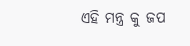ଏହି ମନ୍ତ୍ର କୁ ଜପ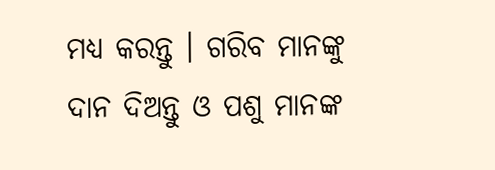ମଧ୍ୟ କରନ୍ତୁ । ଗରିବ ମାନଙ୍କୁ ଦାନ ଦିଅନ୍ତୁ ଓ ପଶୁ ମାନଙ୍କ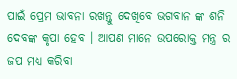ପାଇଁ ପ୍ରେମ ଭାବନା ରଖନ୍ତୁ ଦେଖିବେ ଭଗବାନ ଙ୍କ ଶନି ଦେବଙ୍କ କୃପା ହେବ । ଆପଣ ମାନେ ଉପରୋକ୍ତ ମନ୍ତ୍ର ର ଜପ ମଧ୍ୟ କରିବା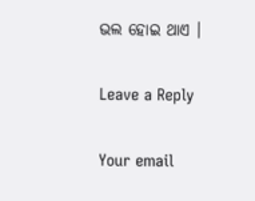ଭଲ ହୋଇ ଥାଏ ।

Leave a Reply

Your email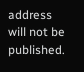address will not be published.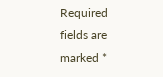Required fields are marked *